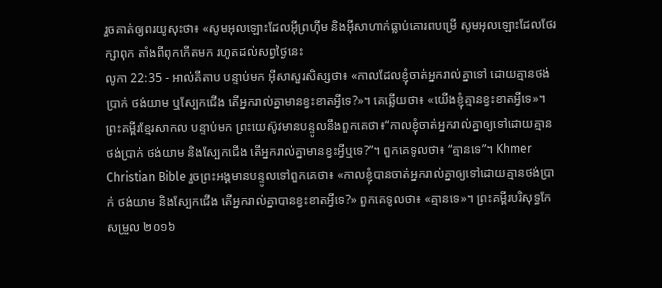រួចគាត់ឲ្យពរយូសុះថា៖ «សូមអុលឡោះដែលអ៊ីព្រហ៊ីម និងអ៊ីសាហាក់ធ្លាប់គោរពបម្រើ សូមអុលឡោះដែលថែរក្សាពុក តាំងពីពុកកើតមក រហូតដល់សព្វថ្ងៃនេះ
លូកា 22:35 - អាល់គីតាប បន្ទាប់មក អ៊ីសាសួរសិស្សថា៖ «កាលដែលខ្ញុំចាត់អ្នករាល់គ្នាទៅ ដោយគ្មានថង់ប្រាក់ ថង់យាម ឬស្បែកជើង តើអ្នករាល់គ្នាមានខ្វះខាតអ្វីទេ?»។ គេឆ្លើយថា៖ «យើងខ្ញុំគ្មានខ្វះខាតអ្វីទេ»។ ព្រះគម្ពីរខ្មែរសាកល បន្ទាប់មក ព្រះយេស៊ូវមានបន្ទូលនឹងពួកគេថា៖“កាលខ្ញុំចាត់អ្នករាល់គ្នាឲ្យទៅដោយគ្មានថង់ប្រាក់ ថង់យាម និងស្បែកជើង តើអ្នករាល់គ្នាមានខ្វះអ្វីឬទេ?”។ ពួកគេទូលថា៖ “គ្មានទេ”។ Khmer Christian Bible រួចព្រះអង្គមានបន្ទូលទៅពួកគេថា៖ «កាលខ្ញុំបានចាត់អ្នករាល់គ្នាឲ្យទៅដោយគ្មានថង់ប្រាក់ ថង់យាម និងស្បែកជើង តើអ្នករាល់គ្នាបានខ្វះខាតអ្វីទេ?» ពួកគេទូលថា៖ «គ្មានទេ»។ ព្រះគម្ពីរបរិសុទ្ធកែសម្រួល ២០១៦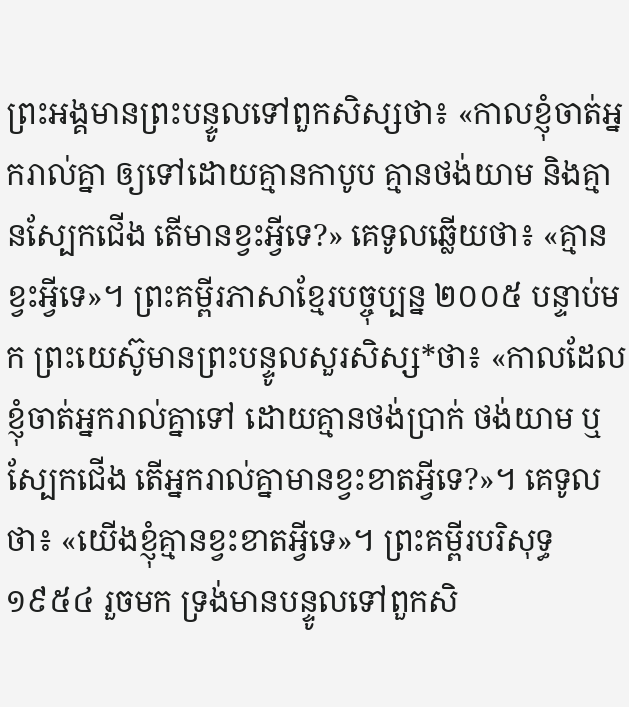ព្រះអង្គមានព្រះបន្ទូលទៅពួកសិស្សថា៖ «កាលខ្ញុំចាត់អ្នករាល់គ្នា ឲ្យទៅដោយគ្មានកាបូប គ្មានថង់យាម និងគ្មានស្បែកជើង តើមានខ្វះអ្វីទេ?» គេទូលឆ្លើយថា៖ «គ្មានខ្វះអ្វីទេ»។ ព្រះគម្ពីរភាសាខ្មែរបច្ចុប្បន្ន ២០០៥ បន្ទាប់មក ព្រះយេស៊ូមានព្រះបន្ទូលសួរសិស្ស*ថា៖ «កាលដែលខ្ញុំចាត់អ្នករាល់គ្នាទៅ ដោយគ្មានថង់ប្រាក់ ថង់យាម ឬស្បែកជើង តើអ្នករាល់គ្នាមានខ្វះខាតអ្វីទេ?»។ គេទូលថា៖ «យើងខ្ញុំគ្មានខ្វះខាតអ្វីទេ»។ ព្រះគម្ពីរបរិសុទ្ធ ១៩៥៤ រួចមក ទ្រង់មានបន្ទូលទៅពួកសិ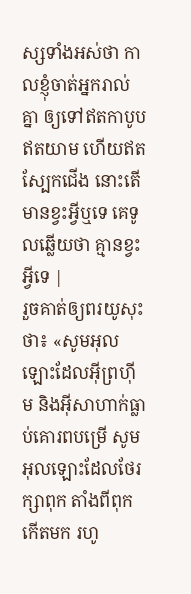ស្សទាំងអស់ថា កាលខ្ញុំចាត់អ្នករាល់គ្នា ឲ្យទៅឥតកាបូប ឥតយាម ហើយឥតស្បែកជើង នោះតើមានខ្វះអ្វីឬទេ គេទូលឆ្លើយថា គ្មានខ្វះអ្វីទេ |
រួចគាត់ឲ្យពរយូសុះថា៖ «សូមអុលឡោះដែលអ៊ីព្រហ៊ីម និងអ៊ីសាហាក់ធ្លាប់គោរពបម្រើ សូមអុលឡោះដែលថែរក្សាពុក តាំងពីពុកកើតមក រហូ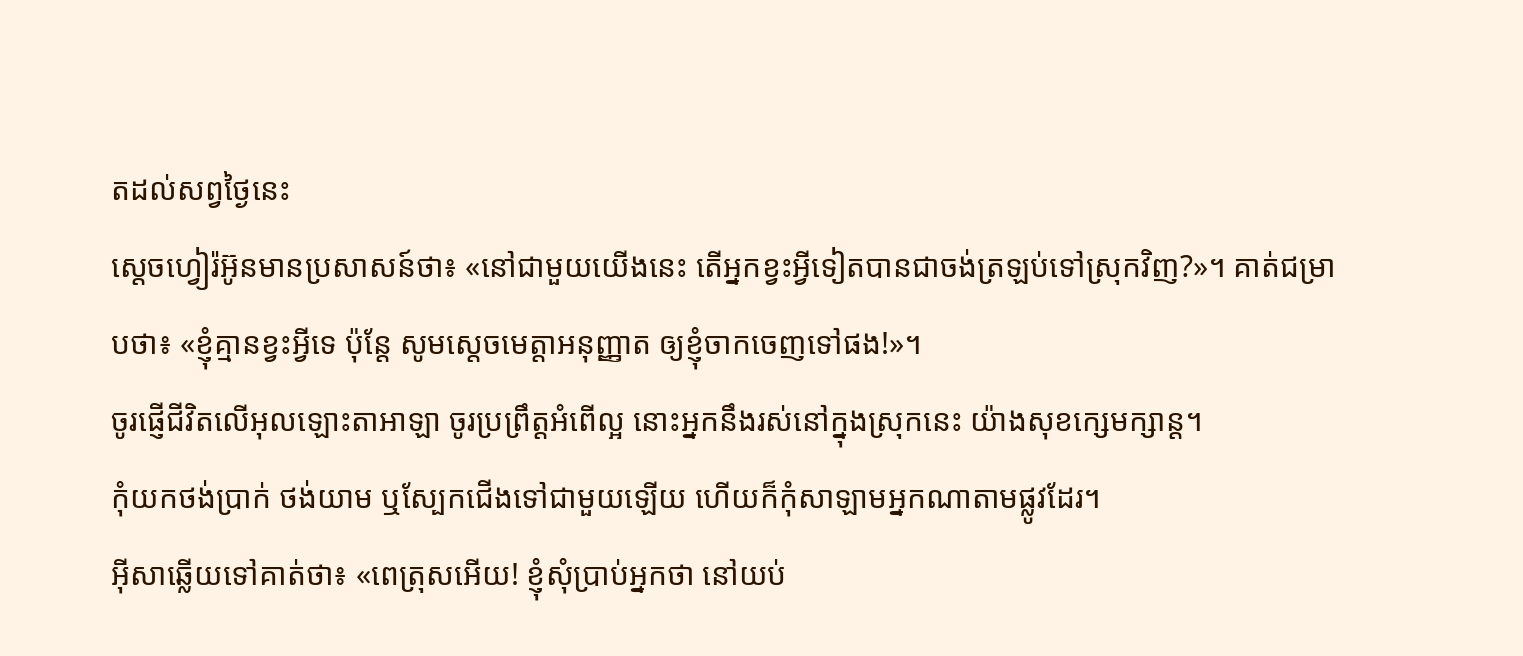តដល់សព្វថ្ងៃនេះ
ស្តេចហ្វៀរ៉អ៊ូនមានប្រសាសន៍ថា៖ «នៅជាមួយយើងនេះ តើអ្នកខ្វះអ្វីទៀតបានជាចង់ត្រឡប់ទៅស្រុកវិញ?»។ គាត់ជម្រាបថា៖ «ខ្ញុំគ្មានខ្វះអ្វីទេ ប៉ុន្តែ សូមស្តេចមេត្តាអនុញ្ញាត ឲ្យខ្ញុំចាកចេញទៅផង!»។
ចូរផ្ញើជីវិតលើអុលឡោះតាអាឡា ចូរប្រព្រឹត្តអំពើល្អ នោះអ្នកនឹងរស់នៅក្នុងស្រុកនេះ យ៉ាងសុខក្សេមក្សាន្ត។
កុំយកថង់ប្រាក់ ថង់យាម ឬស្បែកជើងទៅជាមួយឡើយ ហើយក៏កុំសាឡាមអ្នកណាតាមផ្លូវដែរ។
អ៊ីសាឆ្លើយទៅគាត់ថា៖ «ពេត្រុសអើយ! ខ្ញុំសុំប្រាប់អ្នកថា នៅយប់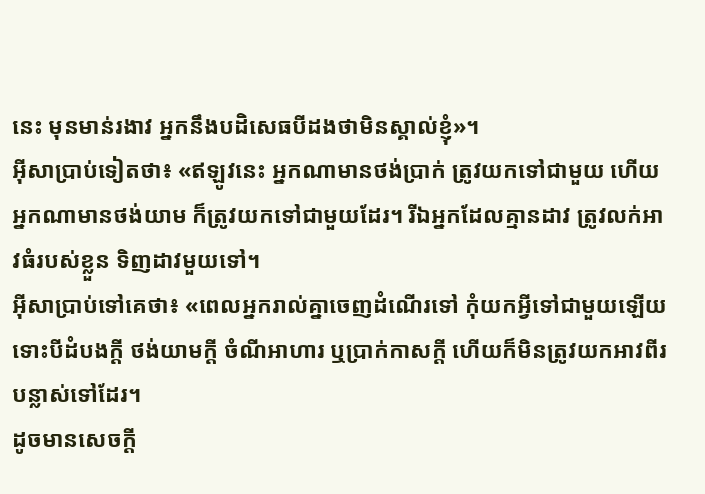នេះ មុនមាន់រងាវ អ្នកនឹងបដិសេធបីដងថាមិនស្គាល់ខ្ញុំ»។
អ៊ីសាប្រាប់ទៀតថា៖ «ឥឡូវនេះ អ្នកណាមានថង់ប្រាក់ ត្រូវយកទៅជាមួយ ហើយអ្នកណាមានថង់យាម ក៏ត្រូវយកទៅជាមួយដែរ។ រីឯអ្នកដែលគ្មានដាវ ត្រូវលក់អាវធំរបស់ខ្លួន ទិញដាវមួយទៅ។
អ៊ីសាប្រាប់ទៅគេថា៖ «ពេលអ្នករាល់គ្នាចេញដំណើរទៅ កុំយកអ្វីទៅជាមួយឡើយ ទោះបីដំបងក្ដី ថង់យាមក្ដី ចំណីអាហារ ឬប្រាក់កាសក្ដី ហើយក៏មិនត្រូវយកអាវពីរបន្លាស់ទៅដែរ។
ដូចមានសេចក្ដី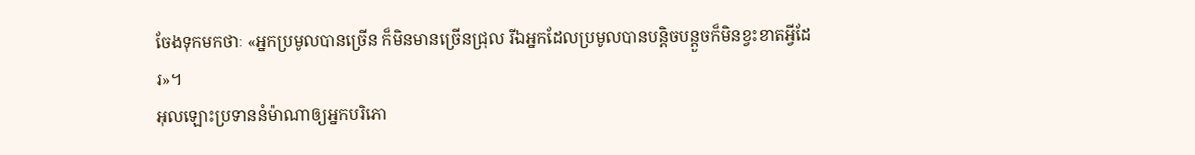ចែងទុកមកថាៈ «អ្នកប្រមូលបានច្រើន ក៏មិនមានច្រើនជ្រុល រីឯអ្នកដែលប្រមូលបានបន្ដិចបន្ដួចក៏មិនខ្វះខាតអ្វីដែរ»។
អុលឡោះប្រទាននំម៉ាណាឲ្យអ្នកបរិភោ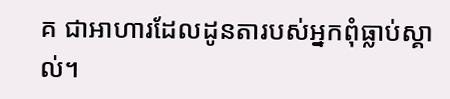គ ជាអាហារដែលដូនតារបស់អ្នកពុំធ្លាប់ស្គាល់។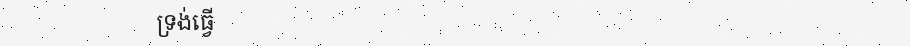ទ្រង់ធ្វើ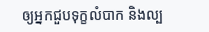ឲ្យអ្នកជួបទុក្ខលំបាក និងល្ប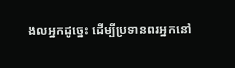ងលអ្នកដូច្នេះ ដើម្បីប្រទានពរអ្នកនៅ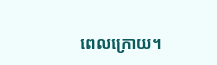ពេលក្រោយ។